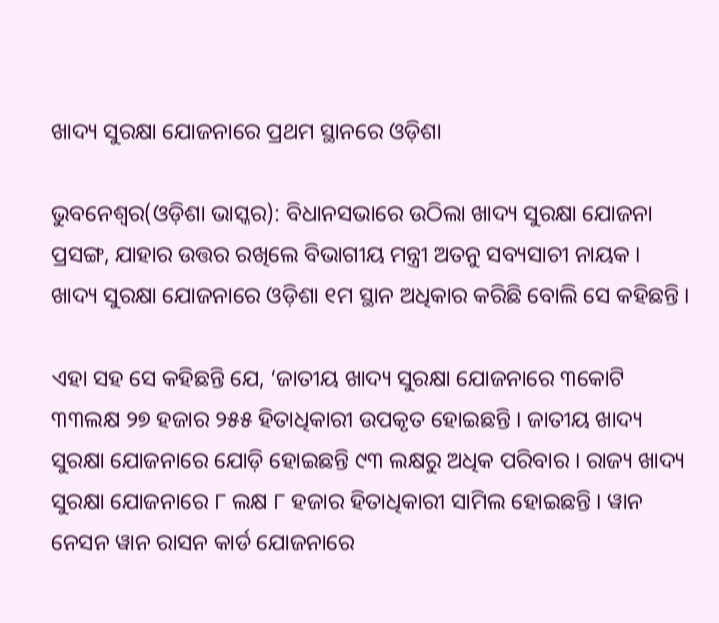ଖାଦ୍ୟ ସୁରକ୍ଷା ଯୋଜନାରେ ପ୍ରଥମ ସ୍ଥାନରେ ଓଡ଼ିଶା

ଭୁବନେଶ୍ୱର(ଓଡ଼ିଶା ଭାସ୍କର): ବିଧାନସଭାରେ ଉଠିଲା ଖାଦ୍ୟ ସୁରକ୍ଷା ଯୋଜନା ପ୍ରସଙ୍ଗ, ଯାହାର ଉତ୍ତର ରଖିଲେ ବିଭାଗୀୟ ମନ୍ତ୍ରୀ ଅତନୁ ସବ୍ୟସାଚୀ ନାୟକ । ଖାଦ୍ୟ ସୁରକ୍ଷା ଯୋଜନାରେ ଓଡ଼ିଶା ୧ମ ସ୍ଥାନ ଅଧିକାର କରିଛି ବୋଲି ସେ କହିଛନ୍ତି ।

ଏହା ସହ ସେ କହିଛନ୍ତି ଯେ, ‘ଜାତୀୟ ଖାଦ୍ୟ ସୁରକ୍ଷା ଯୋଜନାରେ ୩କୋଟି ୩୩ଲକ୍ଷ ୨୭ ହଜାର ୨୫୫ ହିତାଧିକାରୀ ଉପକୃତ ହୋଇଛନ୍ତି । ଜାତୀୟ ଖାଦ୍ୟ ସୁରକ୍ଷା ଯୋଜନାରେ ଯୋଡ଼ି ହୋଇଛନ୍ତି ୯୩ ଲକ୍ଷରୁ ଅଧିକ ପରିବାର । ରାଜ୍ୟ ଖାଦ୍ୟ ସୁରକ୍ଷା ଯୋଜନାରେ ୮ ଲକ୍ଷ ୮ ହଜାର ହିତାଧିକାରୀ ସାମିଲ ହୋଇଛନ୍ତି । ୱାନ ନେସନ ୱାନ ରାସନ କାର୍ଡ ଯୋଜନାରେ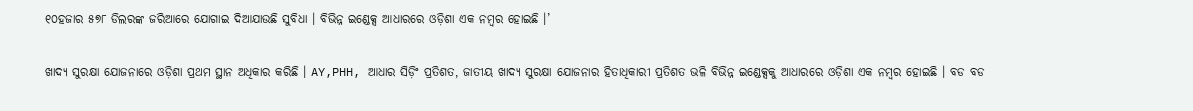୧୦ହଜାର ୫୭୮ ଡିଲରଙ୍କ ଜରିଆରେ ଯୋଗାଇ ଦିଆଯାଉଛି ସୁବିଧା । ବିଭିନ୍ନ ଇଣ୍ଡେକ୍ସ ଆଧାରରେ ଓଡ଼ିଶା ଏକ ନମ୍ବର ହୋଇଛି ।’

ଖାଦ୍ୟ ସୁରକ୍ଷା ଯୋଜନାରେ ଓଡ଼ିଶା ପ୍ରଥମ ସ୍ଥାନ ଅଧିକାର କରିଛି । AY,PHH, ଆଧାର ସିଡ଼ିଂ ପ୍ରତିଶତ, ଜାତୀୟ ଖାଦ୍ୟ ସୁରକ୍ଷା ଯୋଜନାର ହିତାଧିକାରୀ ପ୍ରତିଶତ ଭଳି ବିଭିନ୍ନ ଇଣ୍ଡେକ୍ସକୁ ଆଧାରରେ ଓଡ଼ିଶା ଏକ ନମ୍ବର ହୋଇଛି । ବଡ ବଡ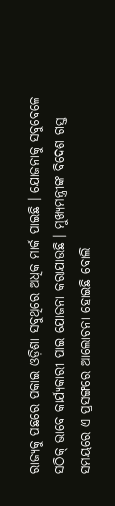ରାଜ୍ୟକୁ ପଛରେ ପକାଇ ଓଡ଼ିଶା ସବୁଥିରେ ଅଧିକ ମାର୍କ ପାଇଛି । ଯୋଜନାକୁ ସବୁବେଳେ ସଠିକ୍ ଭାବେ କାର୍ଯ୍ୟକାରୀ ପାଇ ଯୋଜନା କରାଯାଉଛି । ମୁଖ୍ୟମନ୍ତ୍ରୀଙ୍କ ବିଦେଶ ଗସ୍ତ ସମୟରେ ଏ ପ୍ରସଙ୍ଗରେ ଆଲୋଚନା ହୋଇଛି ବୋଲି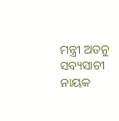ମନ୍ତ୍ରୀ ଅତନୁ ସବ୍ୟସାଚୀ ନାୟକ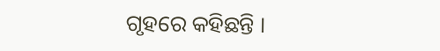ଗୃହରେ କହିଛନ୍ତି ।